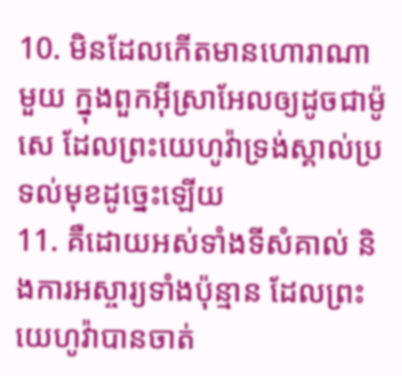10. មិនដែលកើតមានហោរាណាមួយ ក្នុងពួកអ៊ីស្រាអែលឲ្យដូចជាម៉ូសេ ដែលព្រះយេហូវ៉ាទ្រង់ស្គាល់ប្រទល់មុខដូច្នេះឡើយ
11. គឺដោយអស់ទាំងទីសំគាល់ និងការអស្ចារ្យទាំងប៉ុន្មាន ដែលព្រះយេហូវ៉ាបានចាត់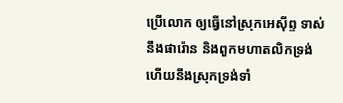ប្រើលោក ឲ្យធ្វើនៅស្រុកអេស៊ីព្ទ ទាស់នឹងផារ៉ោន និងពួកមហាតលិកទ្រង់ ហើយនឹងស្រុកទ្រង់ទាំ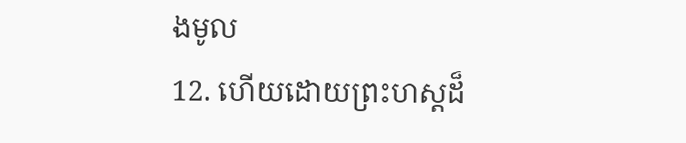ងមូល
12. ហើយដោយព្រះហស្តដ៏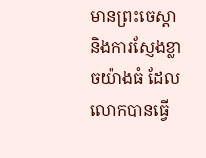មានព្រះចេស្តា និងការស្ញែងខ្លាចយ៉ាងធំ ដែលលោកបានធ្វើ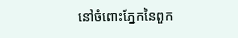នៅចំពោះភ្នែកនៃពួក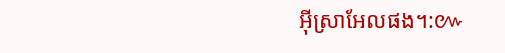អ៊ីស្រាអែលផង។:៚